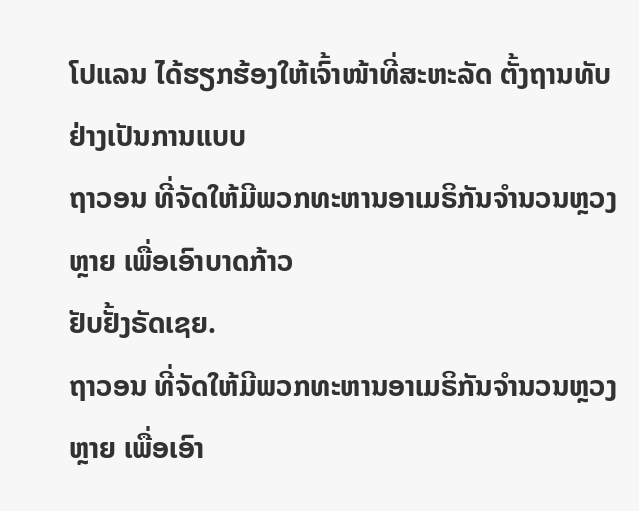ໂປແລນ ໄດ້ຮຽກຮ້ອງໃຫ້ເຈົ້າໜ້າທີ່ສະຫະລັດ ຕັ້ງຖານທັບຢ່າງເປັນການແບບ
ຖາວອນ ທີ່ຈັດໃຫ້ມີພວກທະຫານອາເມຣິກັນຈຳນວນຫຼວງຫຼາຍ ເພື່ອເອົາບາດກ້າວ
ຢັບຢັ້ງຣັດເຊຍ.
ຖາວອນ ທີ່ຈັດໃຫ້ມີພວກທະຫານອາເມຣິກັນຈຳນວນຫຼວງຫຼາຍ ເພື່ອເອົາ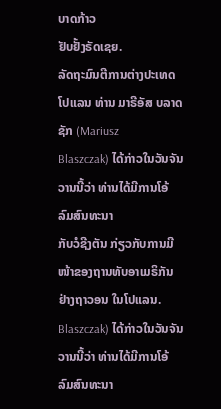ບາດກ້າວ
ຢັບຢັ້ງຣັດເຊຍ.
ລັດຖະມົນຕີການຕ່າງປະເທດໂປແລນ ທ່ານ ມາຣີອັສ ບລາດຊັກ (Mariusz
Blaszczak) ໄດ້ກ່າວໃນວັນຈັນວານນີ້ວ່າ ທ່ານໄດ້ມີການໂອ້ລົມສົນທະນາ
ກັບວໍຊີງຕັນ ກ່ຽວກັບການມີໜ້າຂອງຖານທັບອາເມຣິກັນຢ່າງຖາວອນ ໃນໂປແລນ.
Blaszczak) ໄດ້ກ່າວໃນວັນຈັນວານນີ້ວ່າ ທ່ານໄດ້ມີການໂອ້ລົມສົນທະນາ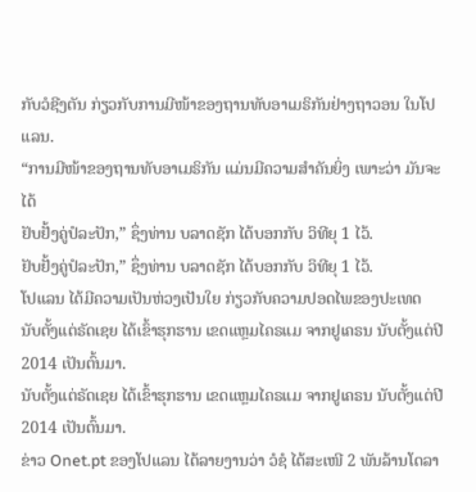ກັບວໍຊີງຕັນ ກ່ຽວກັບການມີໜ້າຂອງຖານທັບອາເມຣິກັນຢ່າງຖາວອນ ໃນໂປແລນ.
“ການມີໜ້າຂອງຖານທັບອາເມຣິກັນ ແມ່ນມີຄວາມສຳຄັນຍິ່ງ ເພາະວ່າ ມັນຈະໄດ້
ຢັບຢັ້ງຄູ່ປໍລະປັກ,” ຊຶ່ງທ່ານ ບລາດຊັກ ໄດ້ບອກກັບ ວິທີຍຸ 1 ໄວ້.
ຢັບຢັ້ງຄູ່ປໍລະປັກ,” ຊຶ່ງທ່ານ ບລາດຊັກ ໄດ້ບອກກັບ ວິທີຍຸ 1 ໄວ້.
ໂປແລນ ໄດ້ມີຄວາມເປັນຫ່ວງເປັນໃຍ ກ່ຽວກັບຄວາມປອດໄພຂອງປະເທດ
ນັບຕັ້ງແຕ່ຣັດເຊຍ ໄດ້ເຂົ້າຮຸກຮານ ເຂດແຫຼມໄຄຣແມ ຈາກຢູເຄຣນ ນັບຕັ້ງແຕ່ປີ
2014 ເປັນຕົ້ນມາ.
ນັບຕັ້ງແຕ່ຣັດເຊຍ ໄດ້ເຂົ້າຮຸກຮານ ເຂດແຫຼມໄຄຣແມ ຈາກຢູເຄຣນ ນັບຕັ້ງແຕ່ປີ
2014 ເປັນຕົ້ນມາ.
ຂ່າວ Onet.pt ຂອງໂປແລນ ໄດ້ລາຍງານວ່າ ວໍຊໍ ໄດ້ສະເໜີ 2 ພັນລ້ານໂດລາ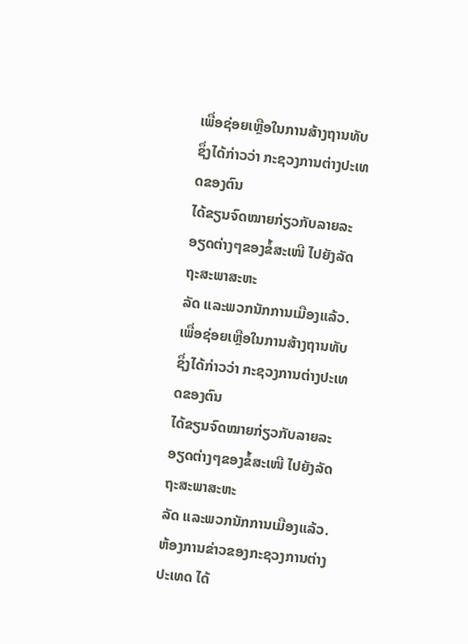ເພື່ອຊ່ອຍເຫຼືອໃນການສ້າງຖານທັບ ຊຶ່ງໄດ້ກ່າວວ່າ ກະຊວງການຕ່າງປະເທດຂອງຕົນ
ໄດ້ຂຽນຈົດໝາຍກ່ຽວກັບລາຍລະອຽດຕ່າງໆຂອງຂໍ້ສະເໜີ ໄປຍັງລັດຖະສະພາສະຫະ
ລັດ ແລະພວກນັກການເມືອງແລ້ວ.
ເພື່ອຊ່ອຍເຫຼືອໃນການສ້າງຖານທັບ ຊຶ່ງໄດ້ກ່າວວ່າ ກະຊວງການຕ່າງປະເທດຂອງຕົນ
ໄດ້ຂຽນຈົດໝາຍກ່ຽວກັບລາຍລະອຽດຕ່າງໆຂອງຂໍ້ສະເໜີ ໄປຍັງລັດຖະສະພາສະຫະ
ລັດ ແລະພວກນັກການເມືອງແລ້ວ.
ຫ້ອງການຂ່າວຂອງກະຊວງການຕ່າງປະເທດ ໄດ້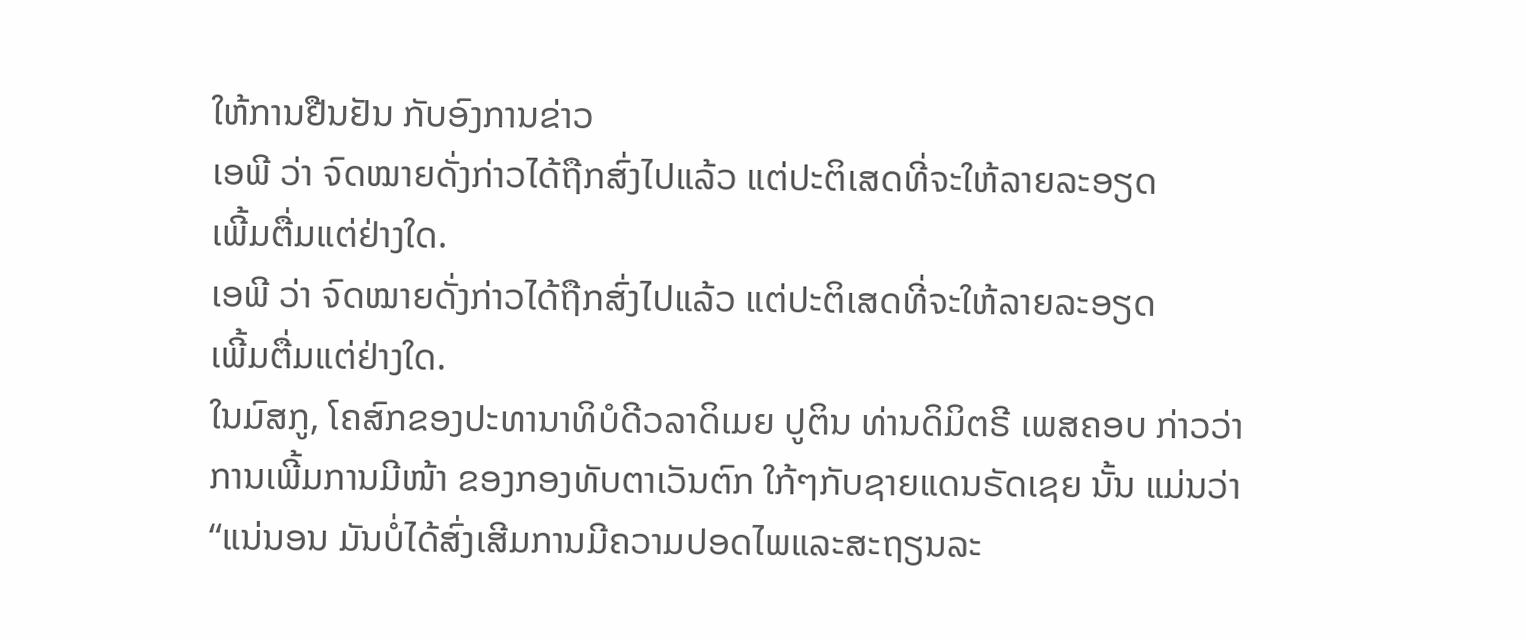ໃຫ້ການຢືນຢັນ ກັບອົງການຂ່າວ
ເອພີ ວ່າ ຈົດໝາຍດັ່ງກ່າວໄດ້ຖືກສົ່ງໄປແລ້ວ ແຕ່ປະຕິເສດທີ່ຈະໃຫ້ລາຍລະອຽດ
ເພີ້ມຕື່ມແຕ່ຢ່າງໃດ.
ເອພີ ວ່າ ຈົດໝາຍດັ່ງກ່າວໄດ້ຖືກສົ່ງໄປແລ້ວ ແຕ່ປະຕິເສດທີ່ຈະໃຫ້ລາຍລະອຽດ
ເພີ້ມຕື່ມແຕ່ຢ່າງໃດ.
ໃນມົສກູ, ໂຄສົກຂອງປະທານາທິບໍດີວລາດິເມຍ ປູຕິນ ທ່ານດິມິຕຣີ ເພສຄອບ ກ່າວວ່າ
ການເພີ້ມການມີໜ້າ ຂອງກອງທັບຕາເວັນຕົກ ໃກ້ໆກັບຊາຍແດນຣັດເຊຍ ນັ້ນ ແມ່ນວ່າ
“ແນ່ນອນ ມັນບໍ່ໄດ້ສົ່ງເສີມການມີຄວາມປອດໄພແລະສະຖຽນລະ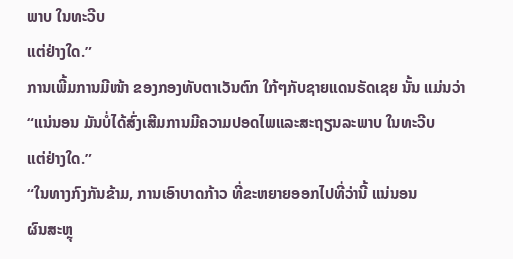ພາບ ໃນທະວີບ
ແຕ່ຢ່າງໃດ.”
ການເພີ້ມການມີໜ້າ ຂອງກອງທັບຕາເວັນຕົກ ໃກ້ໆກັບຊາຍແດນຣັດເຊຍ ນັ້ນ ແມ່ນວ່າ
“ແນ່ນອນ ມັນບໍ່ໄດ້ສົ່ງເສີມການມີຄວາມປອດໄພແລະສະຖຽນລະພາບ ໃນທະວີບ
ແຕ່ຢ່າງໃດ.”
“ໃນທາງກົງກັນຂ້າມ, ການເອົາບາດກ້າວ ທີ່ຂະຫຍາຍອອກໄປທີ່ວ່ານີ້ ແນ່ນອນ
ຜົນສະຫຼຸ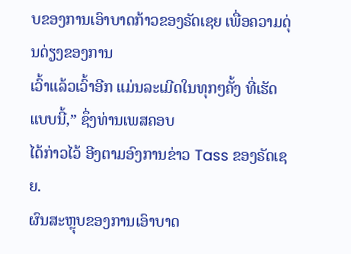ບຂອງການເອົາບາດກ້າວຂອງຣັດເຊຍ ເພື່ອຄວາມດຸ່ນດ່ຽງຂອງການ
ເວົ້າແລ້ວເວົ້າອີກ ແມ່ນລະເມີດໃນທຸກໆຄັ້ງ ທີ່ເຮັດແບບນີ້,” ຊຶ່ງທ່ານເພສຄອບ
ໄດ້ກ່າວໄວ້ ອີງຕາມອົງການຂ່າວ Tass ຂອງຣັດເຊຍ.
ຜົນສະຫຼຸບຂອງການເອົາບາດ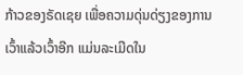ກ້າວຂອງຣັດເຊຍ ເພື່ອຄວາມດຸ່ນດ່ຽງຂອງການ
ເວົ້າແລ້ວເວົ້າອີກ ແມ່ນລະເມີດໃນ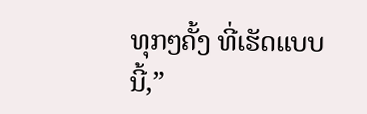ທຸກໆຄັ້ງ ທີ່ເຮັດແບບນີ້,”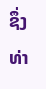ຊຶ່ງທ່າ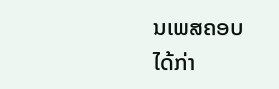ນເພສຄອບ
ໄດ້ກ່າ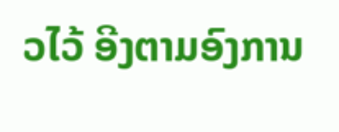ວໄວ້ ອີງຕາມອົງການ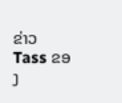ຂ່າວ Tass ຂອງ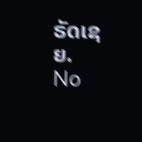ຣັດເຊຍ.
No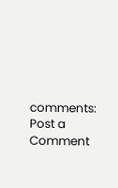comments:
Post a Comment